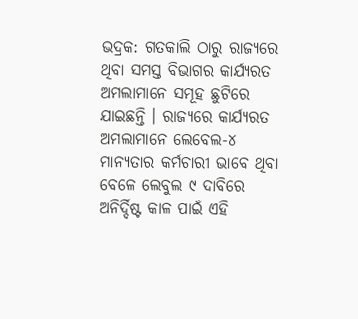ଭଦ୍ରକ: ଗତକାଲି ଠାରୁ ରାଜ୍ୟରେ ଥିବା ସମସ୍ତ ବିଭାଗର କାର୍ଯ୍ୟରତ ଅମଲାମାନେ ସମୂହ ଛୁଟିରେ ଯାଇଛନ୍ତି । ରାଜ୍ୟରେ କାର୍ଯ୍ୟରତ ଅମଲାମାନେ ଲେବେଲ-୪ ମାନ୍ୟତାର କର୍ମଚାରୀ ଭାବେ ଥିବା ବେଳେ ଲେବୁଲ ୯ ଦାବିରେ ଅନିର୍ଦ୍ଦିଷ୍ଟ କାଳ ପାଇଁ ଏହି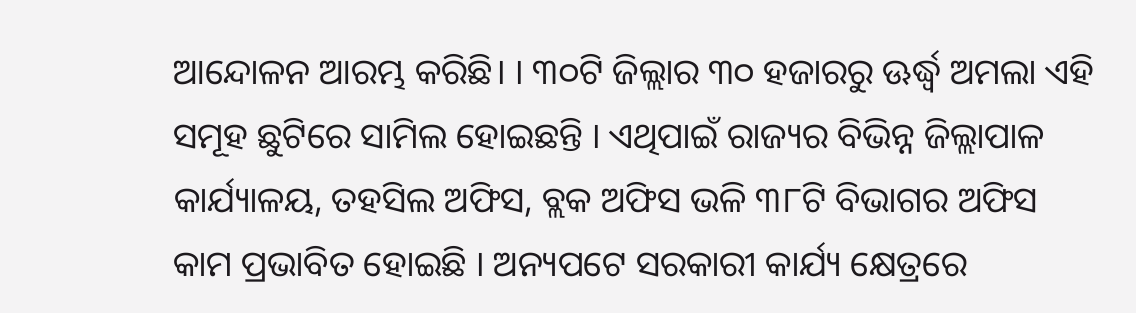ଆନ୍ଦୋଳନ ଆରମ୍ଭ କରିଛି। । ୩୦ଟି ଜିଲ୍ଲାର ୩୦ ହଜାରରୁ ଊର୍ଦ୍ଧ୍ବ ଅମଲା ଏହି ସମୂହ ଛୁଟିରେ ସାମିଲ ହୋଇଛନ୍ତି । ଏଥିପାଇଁ ରାଜ୍ୟର ବିଭିନ୍ନ ଜିଲ୍ଲାପାଳ କାର୍ଯ୍ୟାଳୟ, ତହସିଲ ଅଫିସ, ବ୍ଲକ ଅଫିସ ଭଳି ୩୮ଟି ବିଭାଗର ଅଫିସ କାମ ପ୍ରଭାବିତ ହୋଇଛି । ଅନ୍ୟପଟେ ସରକାରୀ କାର୍ଯ୍ୟ କ୍ଷେତ୍ରରେ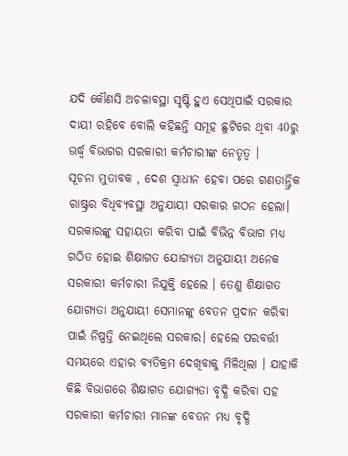ଯଦି କୌଣସି ଅଚଳାବସ୍ଥା ସୃଷ୍ଟି ହୁଏ ସେଥିପାଇଁ ସରକାର ଦାୟୀ ରହିବେ ବୋଲି କହିଛନ୍ତି ସମୂହ ଛୁଟିରେ ଥିବା 40ରୁ ଊର୍ଦ୍ଧ୍ବ ବିଭାଗର ସରକାରୀ କର୍ମଚାରୀଙ୍କ ନେତୃତ୍ଵ ।
ସୂଚନା ମୁତାବକ , ଦେଶ ସ୍ୱାଧୀନ ହେବା ପରେ ଗଣତାନ୍ତ୍ରିକ ରାଷ୍ଟ୍ରର ବିଧିବ୍ୟବସ୍ଥା ଅନୁଯାୟୀ ସରକାର ଗଠନ ହେଲା। ସରକାରଙ୍କୁ ସହାୟତା କରିବା ପାଇଁ ବିଭିନ୍ନ ବିଭାଗ ମଧ୍ୟ ଗଠିତ ହୋଇ ଶିକ୍ଷାଗତ ଯୋଗ୍ୟତା ଅନୁଯାୟୀ ଅନେକ ସରକାରୀ କର୍ମଚାରୀ ନିଯୁକ୍ତି ହେଲେ । ତେଣୁ ଶିକ୍ଷାଗତ ଯୋଗ୍ୟତା ଅନୁଯାୟୀ ସେମାନଙ୍କୁ ବେତନ ପ୍ରଦାନ କରିବା ପାଇଁ ନିଷ୍ପତ୍ତି ନେଇଥିଲେ ସରକାର। ହେଲେ ପରବର୍ତ୍ତୀ ସମୟରେ ଏହାର ବ୍ୟତିକ୍ରମ ଦେଖିବାକୁ ମିଳିଥିଲା । ଯାହାକି କିଛି ବିଭାଗରେ ଶିକ୍ଷାଗତ ଯୋଗ୍ୟତା ବୃଦ୍ଧି କରିବା ସହ ସରକାରୀ କର୍ମଚାରୀ ମାନଙ୍କ ବେତନ ମଧ୍ୟ ବୃଦ୍ଧି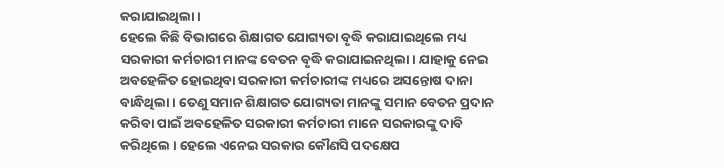କରାଯାଇଥିଲା ।
ହେଲେ କିଛି ବିଭାଗରେ ଶିକ୍ଷାଗତ ଯୋଗ୍ୟତା ବୃଦ୍ଧି କରାଯାଇଥିଲେ ମଧ୍ୟ ସରକାରୀ କର୍ମଚାରୀ ମାନଙ୍କ ବେତନ ବୃଦ୍ଧି କରାଯାଇନଥିଲା। ଯାହାକୁ ନେଇ ଅବହେଳିତ ହୋଇଥିବା ସରକାରୀ କର୍ମଚାରୀଙ୍କ ମଧ୍ୟରେ ଅସନ୍ତୋଷ ଦାନା ବାନ୍ଧିଥିଲା । ତେଣୁ ସମାନ ଶିକ୍ଷାଗତ ଯୋଗ୍ୟତା ମାନଙ୍କୁ ସମାନ ବେତନ ପ୍ରଦାନ କରିବା ପାଇଁ ଅବହେଳିତ ସରକାରୀ କର୍ମଚାରୀ ମାନେ ସରକାରଙ୍କୁ ଦାବି କରିଥିଲେ । ହେଲେ ଏନେଇ ସରକାର କୌଣସି ପଦକ୍ଷେପ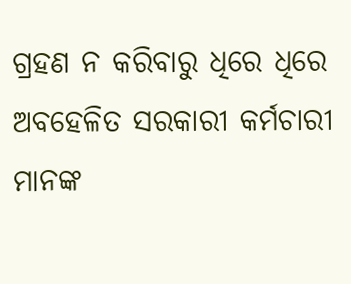ଗ୍ରହଣ ନ କରିବାରୁ ଧିରେ ଧିରେ ଅବହେଳିତ ସରକାରୀ କର୍ମଚାରୀ ମାନଙ୍କ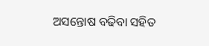ଅସନ୍ତୋଷ ବଢିବା ସହିତ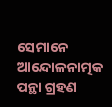ସେମାନେ ଆନ୍ଦୋଳନାତ୍ମକ ପନ୍ଥା ଗ୍ରହଣ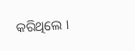କରିଥିଲେ ।